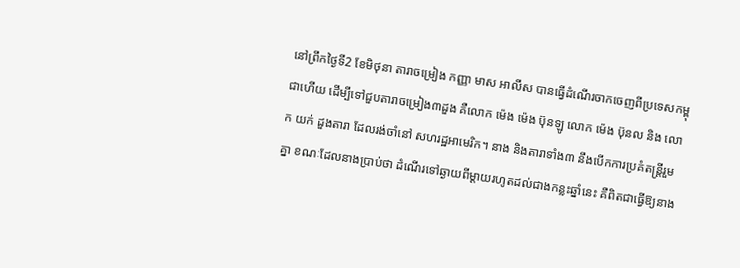នៅព្រឹកថ្ងៃទី2 ខែមិថុនា តារាចម្រៀង កញ្ញា មាស អាលីស បានធ្វើដំណើរចាកចេញពីប្រទេសកម្ពុជាហើយ ដើម្បីទៅជួបតារាចម្រៀង៣ដួង គឺលោក ម៉េង ម៉េង ប៊ុនឡូ លោក ម៉េង ប៊ុនល និង លោក យក់ ដួងតារា ដែលរង់ចាំនៅ សហរដ្ឋអាមេរិក។ នាង និងតារាទាំង៣ នឹងបើកការប្រគំតន្ត្រីរួមគ្នា ខណៈដែលនាងប្រាប់ថា ដំណើរទៅឆ្ងាយពីម្ដាយរហូតដល់ជាងកន្លះឆ្នាំនេះ គឺពិតជាធ្វើឱ្យនាង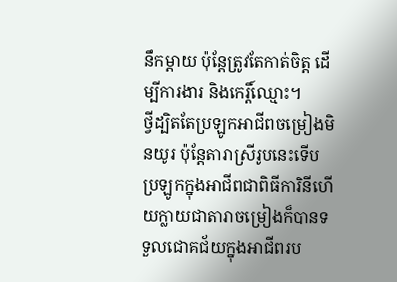នឹកម្ដាយ ប៉ុន្តែត្រូវតែកាត់ចិត្ត ដើម្បីការងារ និងកេរ្តិ៍ឈ្មោះ។
ថ្វីដ្បិតតែប្រឡូកអាជីពចម្រៀងមិនយូរ ប៉ុន្តែតារាស្រីរូបនេះទើបប្រឡូកក្នុងអាជីពជាពិធីការិនីហើយក្លាយជាតារាចម្រៀងក៏បានទទួលជោគជ័យក្នុងអាជីពរប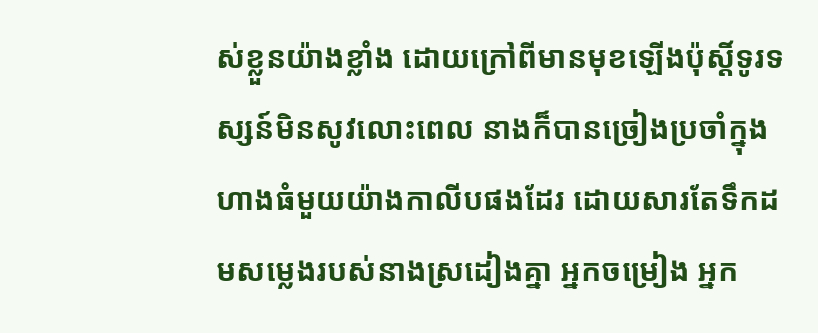ស់ខ្លួនយ៉ាងខ្លាំង ដោយក្រៅពីមានមុខឡើងប៉ុស្តិ៍ទូរទស្សន៍មិនសូវលោះពេល នាងក៏បានច្រៀងប្រចាំក្នុងហាងធំមួយយ៉ាងកាលីបផងដែរ ដោយសារតែទឹកដមសម្លេងរបស់នាងស្រដៀងគ្នា អ្នកចម្រៀង អ្នក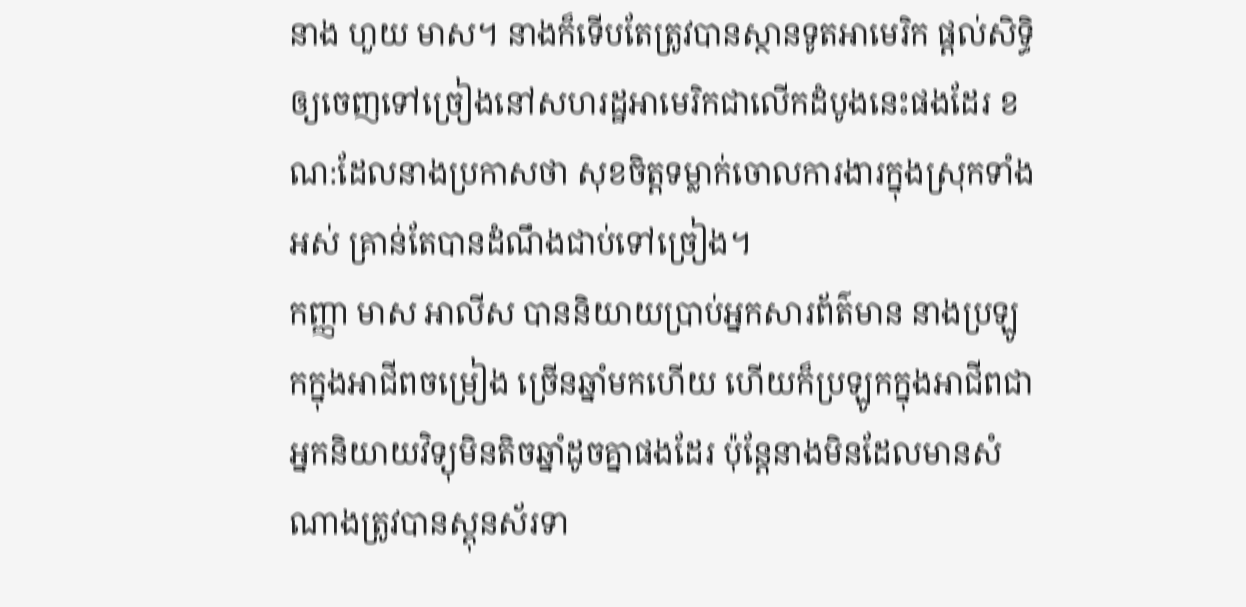នាង ហួយ មាស។ នាងក៏ទើបតែត្រូវបានស្ថានទូតអាមេរិក ផ្ដល់សិទ្ធិឲ្យចេញទៅច្រៀងនៅសហរដ្ឋអាមេរិកជាលើកដំបូងនេះផងដែរ ខណ:ដែលនាងប្រកាសថា សុខចិត្តទម្លាក់ចោលការងារក្នុងស្រុកទាំងអស់ គ្រាន់តែបានដំណឹងជាប់ទៅច្រៀង។
កញ្ញា មាស អាលីស បាននិយាយប្រាប់អ្នកសារព័ត៌មាន នាងប្រឡូកក្នុងអាជីពចម្រៀង ច្រើនឆ្នាំមកហើយ ហើយក៏ប្រឡូកក្នុងអាជីពជាអ្នកនិយាយវិទ្យុមិនតិចឆ្នាំដូចគ្នាផងដែរ ប៉ុន្តែនាងមិនដែលមានសំណាងត្រូវបានស្ពុនស័រទា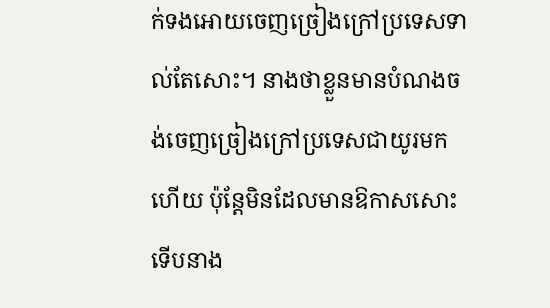ក់ទងអោយចេញច្រៀងក្រៅប្រទេសទាល់តែសោះ។ នាងថាខ្លួនមានបំណងចង់ចេញច្រៀងក្រៅប្រទេសជាយូរមកហើយ ប៉ុន្តែមិនដែលមានឱកាសសោះ ទើបនាង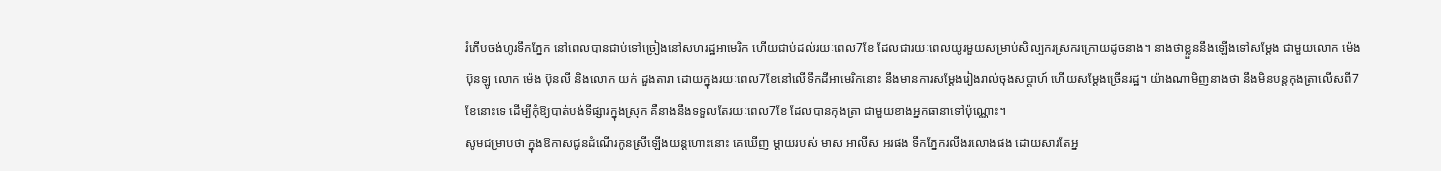រំភើបចង់ហូរទឹកភ្នែក នៅពេលបានជាប់ទៅច្រៀងនៅសហរដ្ឋអាមេរិក ហើយជាប់ដល់រយៈពេល7ខែ ដែលជារយៈពេលយូរមួយសម្រាប់សិល្បករស្រករក្រោយដូចនាង។ នាងថាខ្លួននឹងឡើងទៅសម្ដែង ជាមួយលោក ម៉េង ប៊ុនឡូ លោក ម៉េង ប៊ុនលី និងលោក យក់ ដួងតារា ដោយក្នុងរយៈពេល7ខែនៅលើទឹកដីអាមេរិកនោះ នឹងមានការសម្ដែងរៀងរាល់ចុងសប្ដាហ៍ ហើយសម្ដែងច្រើនរដ្ឋ។ យ៉ាងណាមិញនាងថា នឹងមិនបន្តកុងត្រាលើសពី7ខែនោះទេ ដើម្បីកុំឱ្យបាត់បង់ទីផ្សារក្នុងស្រុក គឺនាងនឹងទទួលតែរយៈពេល7ខែ ដែលបានកុងត្រា ជាមួយខាងអ្នកធានាទៅប៉ុណ្ណោះ។
សូមជម្រាបថា ក្នុងឱកាសជូនដំណើរកូនស្រីឡើងយន្តហោះនោះ គេឃើញ ម្ដាយរបស់ មាស អាលីស អរផង ទឹកភ្នែករលីងរលោងផង ដោយសារតែអ្ន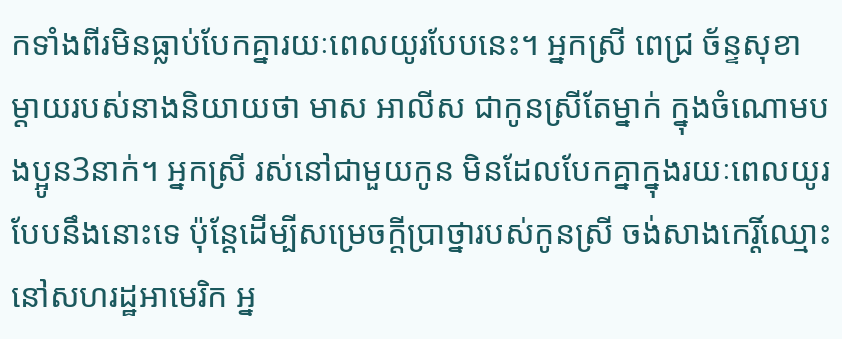កទាំងពីរមិនធ្លាប់បែកគ្នារយៈពេលយូរបែបនេះ។ អ្នកស្រី ពេជ្រ ច័ន្ទសុខា ម្ដាយរបស់នាងនិយាយថា មាស អាលីស ជាកូនស្រីតែម្នាក់ ក្នុងចំណោមបងប្អូន3នាក់។ អ្នកស្រី រស់នៅជាមួយកូន មិនដែលបែកគ្នាក្នុងរយៈពេលយូរបែបនឹងនោះទេ ប៉ុន្តែដើម្បីសម្រេចក្ដីប្រាថ្នារបស់កូនស្រី ចង់សាងកេរ្តិ៍ឈ្មោះនៅសហរដ្ឋអាមេរិក អ្ន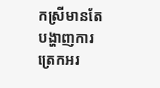កស្រីមានតែបង្ហាញការត្រេកអរ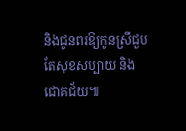និងជូនពរឱ្យកូនស្រីជួបតែសុខសប្បាយ និងជោគជ័យ៕